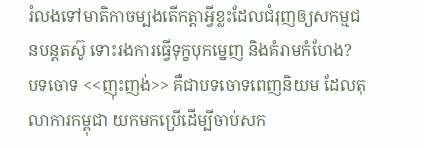រំលងទៅមាតិកាចម្បងតើកត្តាអ្វីខ្លះដែលជំរុញឲ្យសកម្មជនបន្តតស៊ូ ទោះរងការធ្វើទុក្ខបុកម្នេញ និងគំរាមកំហែង?
បទចោទ <<ញុះញង់>> គឺជាបទចោទពេញនិយម ដែលតុលាការកម្ពុជា យកមកប្រើដើម្បីចាប់សក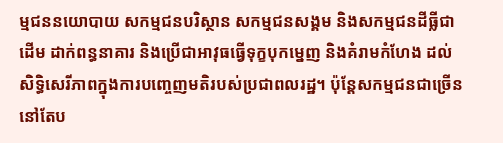ម្មជននយោបាយ សកម្មជនបរិស្ថាន សកម្មជនសង្គម និងសកម្មជនដីធ្លីជាដើម ដាក់ពន្ធនាគារ និងប្រើជាអាវុធធ្វើទុក្ខបុកម្នេញ និងគំរាមកំហែង ដល់សិទ្ធិសេរីភាពក្នុងការបញ្ចេញមតិរបស់ប្រជាពលរដ្ឋ។ ប៉ុន្តែសកម្មជនជាច្រើននៅតែប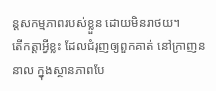ន្តសកម្មភាពរបស់ខ្លួន ដោយមិនរាថយ។
តើកត្តាអ្វីខ្លះ ដែលជំរុញឲ្យពួកគាត់ នៅក្រាញននាល ក្នុងស្ថានភាពបែ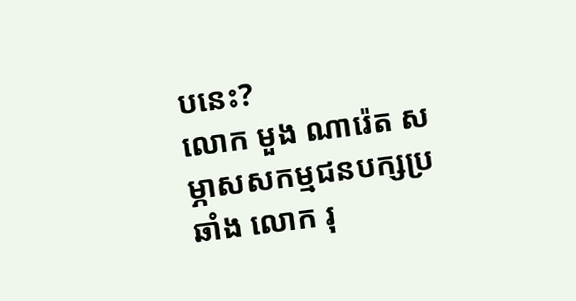បនេះ?
លោក មួង ណារ៉េត សម្ភាសសកម្មជនបក្សប្រឆាំង លោក រុ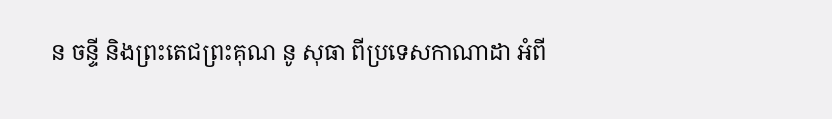ន ចន្ទី និងព្រះតេជព្រះគុណ នូ សុធា ពីប្រទេសកាណាដា អំពី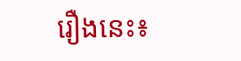រឿងនេះ៖